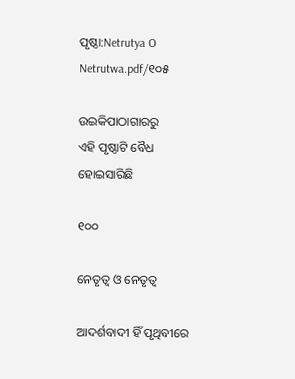ପୃଷ୍ଠା:Netrutya O Netrutwa.pdf/୧୦୫

ଉଇକିପାଠାଗାର‌ରୁ
ଏହି ପୃଷ୍ଠାଟି ବୈଧ ହୋଇସାରିଛି

୧୦୦

ନେତୃତ୍ୱ ଓ ନେତୃତ୍ୱ

ଆଦର୍ଶବାଦୀ ହିଁ ପୃଥିବୀରେ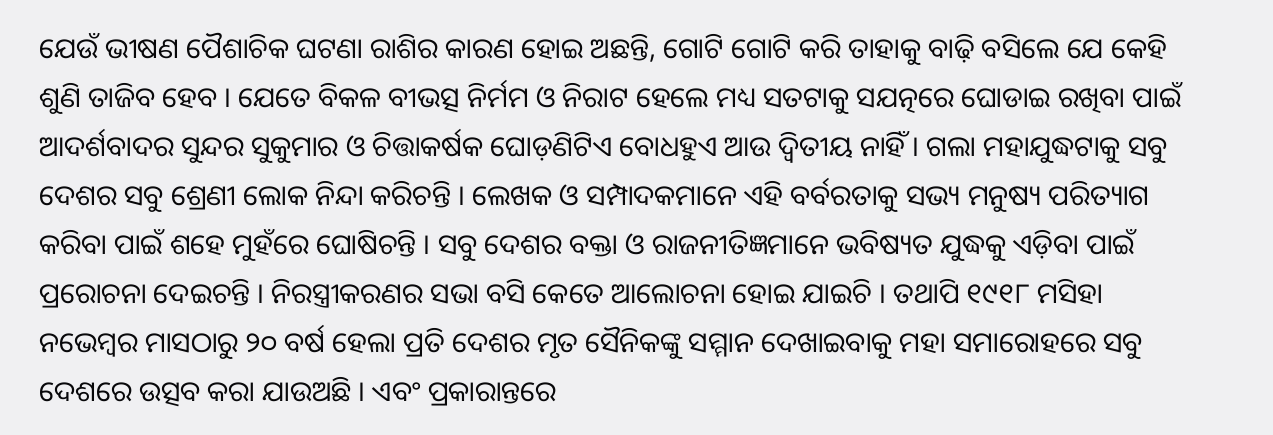ଯେଉଁ ଭୀଷଣ ପୈଶାଚିକ ଘଟଣା ରାଶିର କାରଣ ହୋଇ ଅଛନ୍ତି, ଗୋଟି ଗୋଟି କରି ତାହାକୁ ବାଢ଼ି ବସିଲେ ଯେ କେହି ଶୁଣି ତାଜିବ ହେବ । ଯେତେ ବିକଳ ବୀଭତ୍ସ ନିର୍ମମ ଓ ନିରାଟ ହେଲେ ମଧ୍ୟ ସତଟାକୁ ସ‌ଯତ୍ନରେ ଘୋଡାଇ ରଖିବା ପାଇଁ ଆଦର୍ଶବାଦର ସୁନ୍ଦର ସୁକୁମାର ଓ ଚିତ୍ତାକର୍ଷକ ଘୋଡ଼ଣିଟିଏ ବୋଧହୁଏ ଆଉ ଦ୍ୱିତୀୟ ନାହିଁ । ଗଲା ମହାଯୁଦ୍ଧଟାକୁ ସବୁ ଦେଶର ସବୁ ଶ୍ରେଣୀ ଲୋକ ନିନ୍ଦା କରିଚନ୍ତି । ଲେଖକ ଓ ସମ୍ପାଦକମାନେ ଏହି ବର୍ବରତାକୁ ସଭ୍ୟ ମନୁଷ୍ୟ ପରିତ୍ୟାଗ କରିବା ପାଇଁ ଶହେ ମୁହଁରେ ଘୋଷିଚନ୍ତି । ସବୁ ଦେଶର ବକ୍ତା ଓ ରାଜନୀତିଜ୍ଞମାନେ ଭବିଷ୍ୟତ ଯୁଦ୍ଧକୁ ଏଡ଼ିବା ପାଇଁ ପ୍ରରୋଚନା ଦେଇଚନ୍ତି । ନିରସ୍ତ୍ରୀକରଣର ସଭା ବସି କେତେ ଆଲୋଚନା ହୋଇ ଯାଇଚି । ତ‌ଥାପି ୧୯୧୮ ମସିହା ନଭେମ୍ବର ମାସଠାରୁ ୨୦ ବର୍ଷ ହେଲା ପ୍ରତି ଦେଶର ମୃତ ସୈନିକଙ୍କୁ ସମ୍ମାନ ଦେଖାଇବାକୁ ମହା ସମାରୋହରେ ସବୁ ଦେଶରେ ଉତ୍ସବ କରା ଯାଉଅଛି । ଏବଂ ପ୍ରକାରାନ୍ତରେ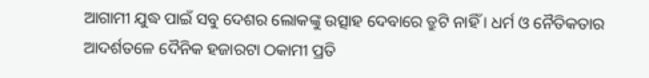ଆଗାମୀ ଯୁଦ୍ଧ ପାଇଁ ସବୁ ଦେଶର ଲୋକଙ୍କୁ ଉତ୍ସାହ ଦେବାରେ ତ୍ରୁଟି ନାହିଁ । ଧର୍ମ ଓ ନୈତିକତାର ଆଦର୍ଶତଳେ ଦୈନିକ ହଜାରଟା ଠକାମୀ ପ୍ରତି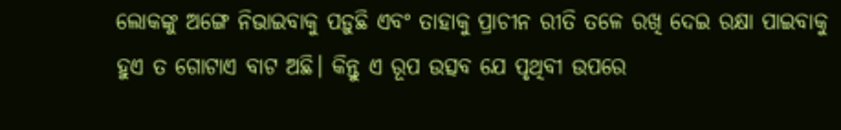ଲୋକଙ୍କୁ ଅଙ୍ଗେ ନିଭାଇବାକୁ ପଡ଼ୁଛି ଏବଂ ତାହାକୁ ପ୍ରାଚୀନ ରୀତି ତଳେ ରଖି ଦେଇ ରକ୍ଷା ପାଇବାକୁ ହୁଏ ତ ଗୋଟାଏ ବାଟ ଅଛି। କିନ୍ତୁ ଏ ରୂପ ଉତ୍ସବ ଯେ ପୃଥିବୀ ଉପରେ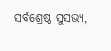ସର୍ବଶ୍ରେଷ୍ଠ ସୁସଭ୍ୟ,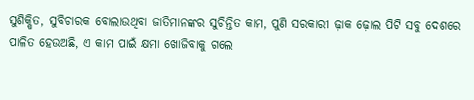ସୁଶିକ୍ଷିତ, ସୁବିଚାରକ ବୋଲାଉଥିବା ଜାତିମାନଙ୍କର ସୁଚିନ୍ତିତ କାମ, ପୁଣି ସରକାରୀ ଢ଼ାକ ଢ଼ୋଲ ପିଟି ସବୁ ଦେଶରେ ପାଳିତ ହେଉଅଛି, ଏ କାମ ପାଇଁ କ୍ଷମା ଖୋଜିବାକୁ ଗଲେ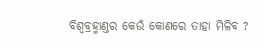ବିଶ୍ୱବ୍ରହ୍ମାଣ୍ତର କେଉଁ କୋଣରେ ତାହା ମିଳିବ ?